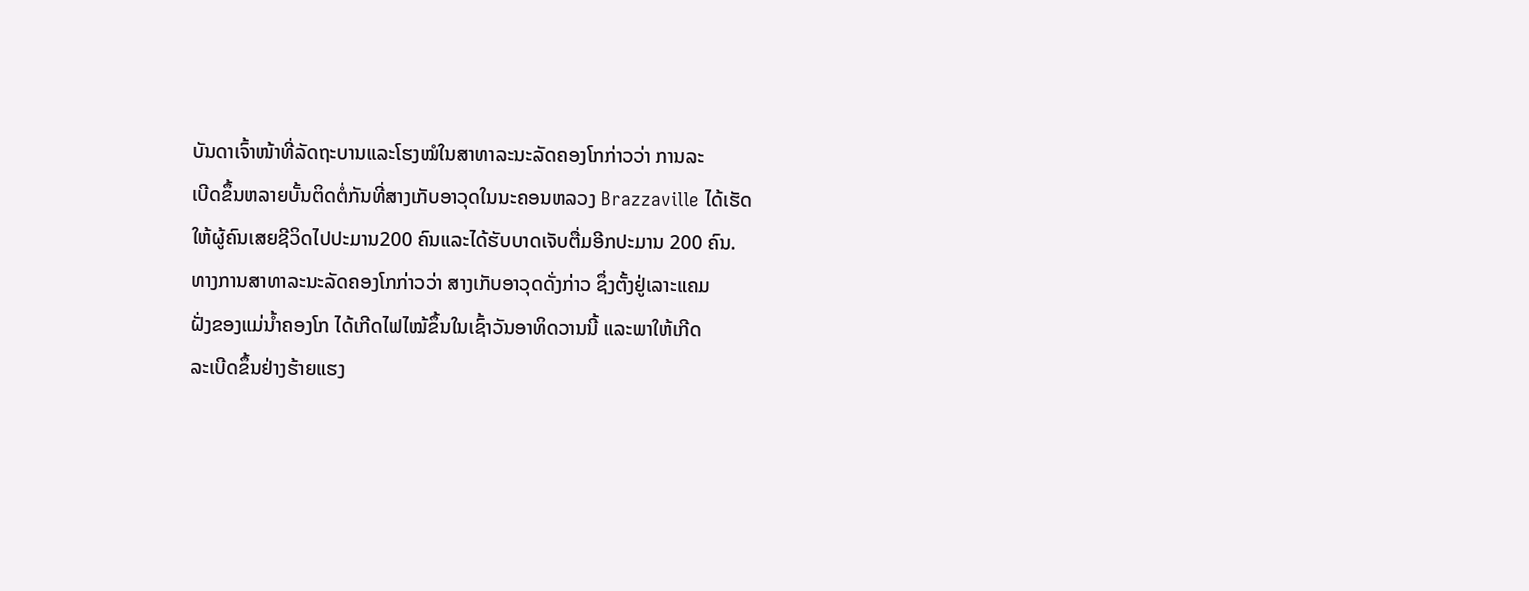ບັນດາເຈົ້າໜ້າທີ່ລັດຖະບານແລະໂຮງໝໍໃນສາທາລະນະລັດຄອງໂກກ່າວວ່າ ການລະ
ເບີດຂຶ້ນຫລາຍບັ້ນຕິດຕໍ່ກັນທີ່ສາງເກັບອາວຸດໃນນະຄອນຫລວງ Brazzaville ໄດ້ເຮັດ
ໃຫ້ຜູ້ຄົນເສຍຊີວິດໄປປະມານ200 ຄົນແລະໄດ້ຮັບບາດເຈັບຕື່ມອີກປະມານ 200 ຄົນ.
ທາງການສາທາລະນະລັດຄອງໂກກ່າວວ່າ ສາງເກັບອາວຸດດັ່ງກ່າວ ຊຶ່ງຕັ້ງຢູ່ເລາະແຄມ
ຝັ່ງຂອງແມ່ນໍ້າຄອງໂກ ໄດ້ເກີດໄຟໄໝ້ຂຶ້ນໃນເຊົ້າວັນອາທິດວານນີ້ ແລະພາໃຫ້ເກີດ
ລະເບີດຂຶ້ນຢ່າງຮ້າຍແຮງ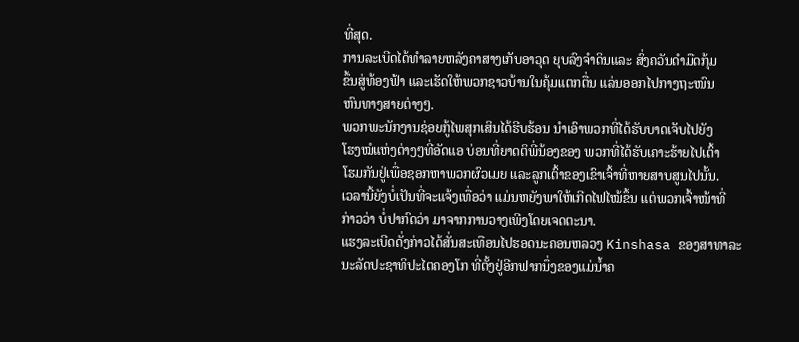ທີ່ສຸດ.
ການລະເບີດໄດ້ທໍາລາຍຫລັງຄາສາງເກັບອາວຸດ ຍຸບລົງຈໍາດິນແລະ ສົ່ງຄວັນດໍາມືດກຸ້ມ
ຂຶ້ນສູ່ທ້ອງຟ້າ ແລະເຮັດໃຫ້ພວກຊາວບ້ານໃນຄຸ້ມແຕກຕື່ນ ແລ່ນອອກໄປກາງຖະໜົນ
ຫົນທາງສາຍຕ່າງໆ.
ພວກພະນັກງານຊ່ອຍກູ້ໄພສຸກເສິນໄດ້ຮີບຮ້ອນ ນໍາເອົາພວກທີ່ໄດ້ຮັບບາດເຈັບໄປຍັງ
ໂຮງໝໍແຫ່ງຕ່າງໆທີ່ອັດແອ ບ່ອນທີ່ຍາດຕິພີ່ນ້ອງຂອງ ພວກທີ່ໄດ້ຮັບເຄາະຮ້າຍໄປເຕົ້າ
ໂຮມກັນຢູ່ເພື່ອຊອກຫາພວກຜົວເມຍ ແລະລູກເຕົ້າຂອງເຂົາເຈົ້າທີ່ຫາຍສາບສູນໄປນັ້ນ.
ເວລານີ້ຍັງບໍ່ເປັນທີ່ຈະແຈ້ງເທື່ອວ່າ ແມ່ນຫຍັງພາໃຫ້ເກີດໄຟໄໝ້ຂຶ້ນ ແຕ່ພວກເຈົ້າໜ້າທີ່
ກ່າວວ່າ ບໍ່ປາກົດວ່າ ມາຈາກການວາງເພີງໂດຍເຈດຕະນາ.
ແຮງລະເບີດດັ່ງກ່າວໄດ້ສັ່ນສະເທືອນໄປຮອດນະຄອນຫລວງ Kinshasa ຂອງສາທາລະ
ນະລັດປະຊາທິປະໄຕຄອງໂກ ທີ່ຕັ້ງຢູ່ອີກຟາກນຶ່ງຂອງແມ່ນໍ້າຄ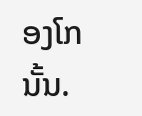ອງໂກນັ້ນ.